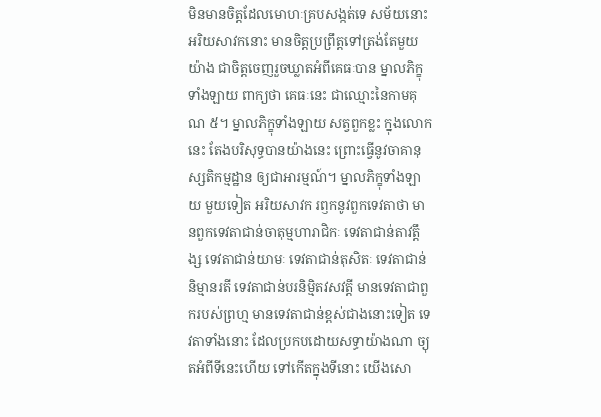មិនមានចិត្តដែលមោហៈគ្របសង្កត់ទេ សម័យនោះ អរិយសាវកនោះ មានចិត្តប្រព្រឹត្តទៅត្រង់តែមួយយ៉ាង ជាចិត្តចេញរួចឃ្លាតអំពីគេធៈបាន ម្នាលភិក្ខុទាំងឡាយ ពាក្យថា គេធៈនេះ ជាឈ្មោះនៃកាមគុណ ៥។ ម្នាលភិក្ខុទាំងឡាយ សត្វពួកខ្លះ ក្នុងលោកនេះ តែងបរិសុទ្ធបានយ៉ាងនេះ ព្រោះធ្វើនូវចាគានុស្សតិកម្មដ្ឋាន ឲ្យជាអារម្មណ៍។ ម្នាលភិក្ខុទាំងឡាយ មួយទៀត អរិយសាវក រឭកនូវពួកទេវតាថា មានពួកទេវតាជាន់ចាតុម្មហារាជិកៈ ទេវតាជាន់តាវត្តឹង្ស ទេវតាជាន់យាមៈ ទេវតាជាន់តុសិតៈ ទេវតាជាន់និម្មានរតី ទេវតាជាន់បរនិម្មិតវសវត្តី មានទេវតាជាពួករបស់ព្រហ្ម មានទេវតាជាន់ខ្ពស់ជាងនោះទៀត ទេវតាទាំងនោះ ដែលប្រកបដោយសទ្ធាយ៉ាងណា ច្យុតអំពីទីនេះហើយ ទៅកើតក្នុងទីនោះ យើងសោ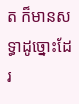ត ក៏មានសទ្ធាដូច្នោះដែរ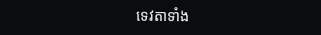ទេវតាទាំង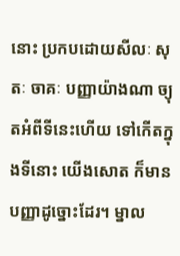នោះ ប្រកបដោយសីលៈ សុតៈ ចាគៈ បញ្ញាយ៉ាងណា ច្យុតអំពីទីនេះហើយ ទៅកើតក្នុងទីនោះ យើងសោត ក៏មានបញ្ញាដូច្នោះដែរ។ ម្នាល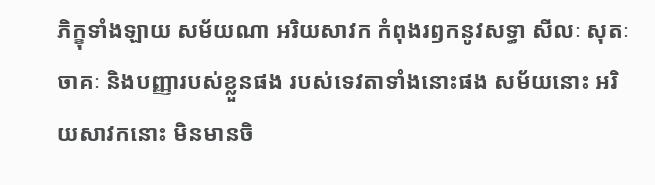ភិក្ខុទាំងឡាយ សម័យណា អរិយសាវក កំពុងរឭកនូវសទ្ធា សីលៈ សុតៈ ចាគៈ និងបញ្ញារបស់ខ្លួនផង របស់ទេវតាទាំងនោះផង សម័យនោះ អរិយសាវកនោះ មិនមានចិ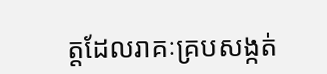ត្តដែលរាគៈគ្របសង្កត់